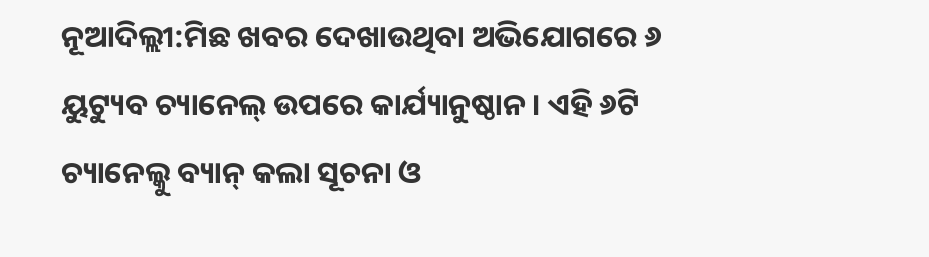ନୂଆଦିଲ୍ଲୀ:ମିଛ ଖବର ଦେଖାଉଥିବା ଅଭିଯୋଗରେ ୬ ୟୁଟ୍ୟୁବ ଚ୍ୟାନେଲ୍ ଉପରେ କାର୍ଯ୍ୟାନୁଷ୍ଠାନ । ଏହି ୬ଟି ଚ୍ୟାନେଲ୍କୁ ବ୍ୟାନ୍ କଲା ସୂଚନା ଓ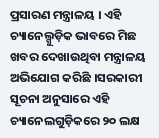ପ୍ରସାରଣ ମନ୍ତ୍ରାଳୟ । ଏହି ଚ୍ୟାନେଲ୍ଗୁଡ଼ିକ ଭାବରେ ମିଛ ଖବର ଦେଖାଉଥିବା ମନ୍ତ୍ରାଳୟ ଅଭିଯୋଗ କରିଛି ।ସରକାରୀ ସୂଚନା ଅନୁସାରେ ଏହି ଚ୍ୟାନେଲଗୁଡ଼ିକରେ ୨୦ ଲକ୍ଷ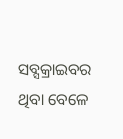ସବ୍ସକ୍ରାଇବର ଥିବା ବେଳେ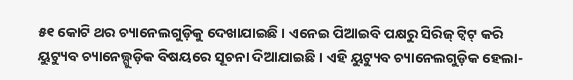୫୧ କୋଟି ଥର ଚ୍ୟାନେଲଗୁଡ଼ିକୁ ଦେଖାଯାଇଛି । ଏନେଇ ପିଆଇବି ପକ୍ଷରୁ ସିରିଜ୍ ଟ୍ୱିଟ୍ କରି ୟୁଟ୍ୟୁବ ଚ୍ୟାନେଲ୍ଗୁଡ଼ିକ ବିଷୟରେ ସୂଚନା ଦିଆଯାଇଛି । ଏହି ୟୁଟ୍ୟୁବ ଚ୍ୟାନେଲଗୁଡ଼ିକ ହେଲା-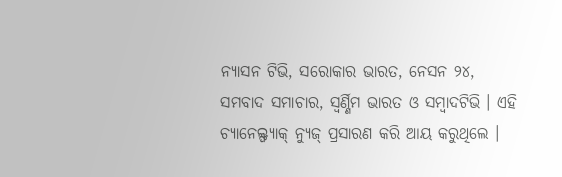ନ୍ୟାସନ ଟିଭି, ସରୋକାର ଭାରତ, ନେସନ ୨୪, ସମବାଦ ସମାଚାର, ସ୍ୱର୍ଣ୍ଣିମ ଭାରତ ଓ ସମ୍ବାଦଟିଭି । ଏହି ଚ୍ୟାନେଲ୍ଫ୍ୟାକ୍ ନ୍ୟୁଜ୍ ପ୍ରସାରଣ କରି ଆୟ କରୁଥିଲେ ।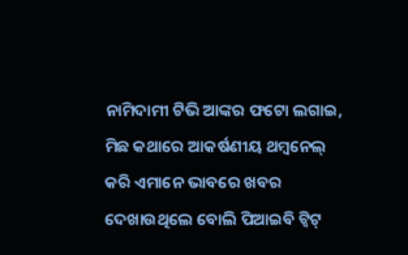ନାମିଦାମୀ ଟିଭି ଆଙ୍କର ଫଟୋ ଲଗାଇ, ମିଛ କଥାରେ ଆକର୍ଷଣୀୟ ଥମ୍ବନେଲ୍ କରି ଏମାନେ ଭାବରେ ଖବର ଦେଖାଉଥିଲେ ବୋଲି ପିଆଇବି ଟ୍ୱିଟ୍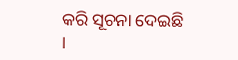କରି ସୂଚନା ଦେଇଛି ।